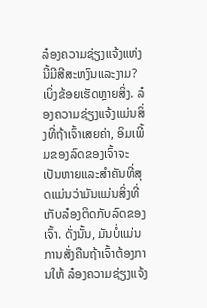ລ໋ອງຄວາມຊ່ຽງແຈ້ງແຫ່ງນີ້ມີສີສະຫງົນແລະງາມ? ເບິ່ງຂ້ອຍເຮັດຫຼາຍສິ່ງ. ລ໋ອງຄວາມຊ່ຽງແຈ້ງແມ່ນສິ່ງທີ່ຖ້າເຈົ້າເສຍຄ່າ, ອິມເພີ້ມຂອງລົດຂອງເຈົ້າຈະເປັນຫາຍແລະສຳຄັນທີ່ສຸດແມ່ນວ່າມັນແມ່ນສິ່ງທີ່ເກັບລ໋ອງຕິດກັບລົດຂອງເຈົ້າ. ດັ່ງນັ້ນ, ມັນບໍ່ແມ່ນການສັ່ງຄືນຖ້າເຈົ້າຕ້ອງການໃຫ້ ລ໋ອງຄວາມຊ່ຽງແຈ້ງ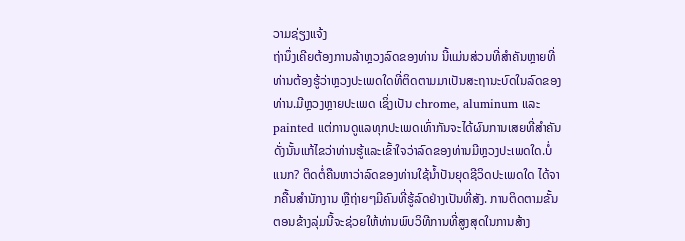ວາມຊ່ຽງແຈ້ງ
ຖ່ານຶ່ງເຄີຍຕ້ອງການລ້າຫຼວງລົດຂອງທ່ານ ນີ້ແມ່ນສ່ວນທີ່ສຳຄັນຫຼາຍທີ່ທ່ານຕ້ອງຮູ້ວ່າຫຼວງປະເພດໃດທີ່ຕິດຕາມມາເປັນສະຖານະບົດໃນລົດຂອງທ່ານ.ມີຫຼວງຫຼາຍປະເພດ ເຊິ່ງເປັນ chrome, aluminum ແລະ painted ແຕ່ການດູແລທຸກປະເພດເທົ່າກັນຈະໄດ້ຜົນການເສຍທີ່ສຳຄັນ ດັ່ງນັ້ນແກ້ໄຂວ່າທ່ານຮູ້ແລະເຂົ້າໃຈວ່າລົດຂອງທ່ານມີຫຼວງປະເພດໃດ.ບໍ່ແນກ? ຕິດຕໍ່ຄືນຫາວ່າລົດຂອງທ່ານໃຊ້ນ້ຳປັນຍຸດຊີວິດປະເພດໃດ ໄດ້ຈາກຄື້ນສຳນັກງານ ຫຼືຖ່າຍໆມີຄົນທີ່ຮູ້ລົດຢ່າງເປັນທີ່ສັງ. ການຕິດຕາມຂັ້ນຕອນຂ້າງລຸ່ມນີ້ຈະຊ່ວຍໃຫ້ທ່ານພົບວິທີການທີ່ສູງສຸດໃນການສ້າງ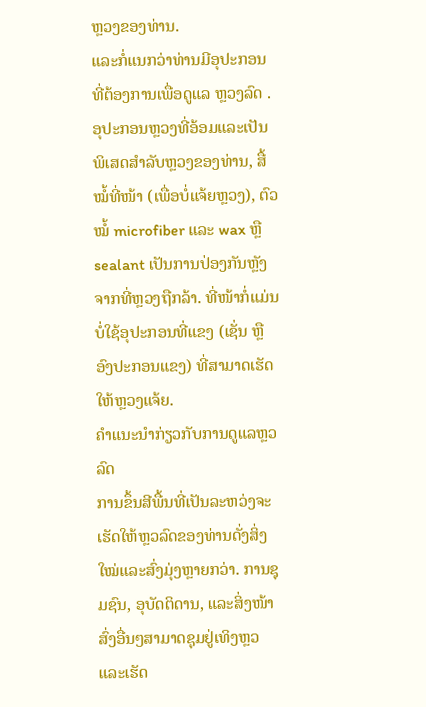ຫຼວງຂອງທ່ານ.
ແລະກໍ່ແນກວ່າທ່ານມີອຸປະກອນທີ່ຕ້ອງການເພື່ອດູແລ ຫຼວງລົດ . ອຸປະກອນຫຼວງທີ່ອ້ອມແລະເປັນພິເສດສໍາລັບຫຼວງຂອງທ່ານ, ສື້ໝໍ້ທີ່ໜ້າ (ເພື່ອບໍ່ແຈ້ຍຫຼວງ), ຕົວໝໍ້ microfiber ແລະ wax ຫຼື sealant ເປັນການປ່ອງກັນຫຼັງຈາກທີ່ຫຼວງຖືກລ້າ. ທີ່ໜ້າກໍ່ແມ່ນບໍ່ໃຊ້ອຸປະກອນທີ່ແຂງ (ເຊັ່ນ ຫຼືອົງປະກອນແຂງ) ທີ່ສາມາດເຮັດໃຫ້ຫຼວງແຈ້ຍ.
ຄຳແນະນຳກ່ຽວກັບການດູແລຫຼວລົດ
ການຂຶ້ນສີພື້ນທີ່ເປັນລະຫວ່ງຈະເຮັດໃຫ້ຫຼວລົດຂອງທ່ານດັ່ງສິ່ງໃໝ່ແລະສົ່ງມຸ່ງຫຼາຍກວ່າ. ການຊຸມຊົນ, ອຸບັດຕິດານ, ແລະສິ່ງໜ້າສົ່ງອື່ນໆສາມາດຊຸມຢູ່ເທິງຫຼວແລະເຮັດ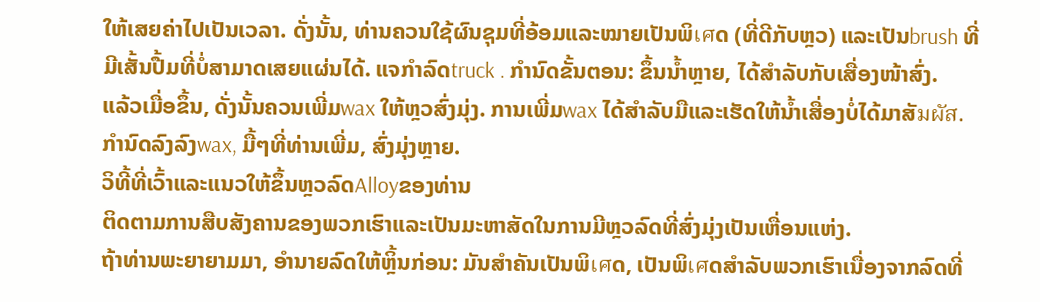ໃຫ້ເສຍຄ່າໄປເປັນເວລາ. ດັ່ງນັ້ນ, ທ່ານຄວນໃຊ້ຜົນຊຸມທີ່ອ້ອມແລະໝາຍເປັນພິเศດ (ທີ່ດີກັບຫຼວ) ແລະເປັນbrush ທີ່ມີເສັ້ນປື້ມທີ່ບໍ່ສາມາດເສຍແຜ່ນໄດ້. ແຈກໍາລົດtruck . ກໍານົດຂັ້ນຕອນ: ຂຶ້ນນ້ຳຫຼາຍ, ໄດ້ສຳລັບກັບເສື່ອງໜ້າສົ່ງ.
ແລ້ວເມື່ອຂຶ້ນ, ດັ່ງນັ້ນຄວນເພີ່ມwax ໃຫ້ຫຼວສົ່ງມຸ່ງ. ການເພີ່ມwax ໄດ້ສຳລັບມືແລະເຮັດໃຫ້ນ້ຳເສື່ອງບໍ່ໄດ້ມາສັมผัส. ກຳນົດລົງລົງwax, ມື້ໆທີ່ທ່ານເພີ່ມ, ສົ່ງມຸ່ງຫຼາຍ.
ວິທີ້ທີ່ເວົ້າແລະແນວໃຫ້ຂຶ້ນຫຼວລົດAlloyຂອງທ່ານ
ຕິດຕາມການສືບສັງຄານຂອງພວກເຮົາແລະເປັນມະຫາສັດໃນການມີຫຼວລົດທີ່ສົ່ງມຸ່ງເປັນເຫື່ອນແຫ່ງ.
ຖ້າທ່ານພະຍາຍາມມາ, ອຳນາຍລົດໃຫ້ຫຼິ້ນກ່ອນ: ມັນສຳຄັນເປັນພິเศດ, ເປັນພິเศດສຳລັບພວກເຮົາເນື່ອງຈາກລົດທີ່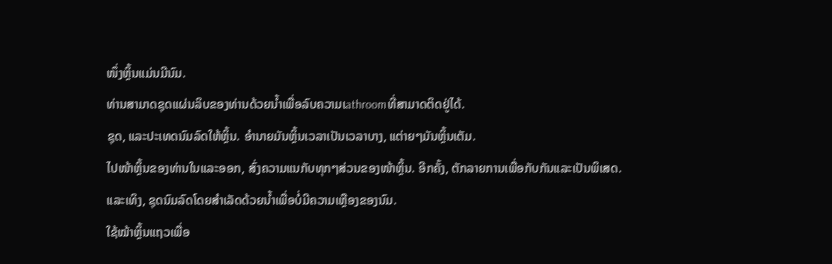ໜຶ່ງຫຼິ້ນແມ່ນມີນົມ.
ທ່ານສາມາດຊຸດແຜ່ນລິບຂອງທ່ານດ້ວຍນ້ຳເພື່ອລົບຄວາມເathroomທີ່ສາມາດຕິດຢູ່ໄດ້.
ຊຸດ, ແລະປະເທດນົມລົດໃຫ້ຫຼິ້ນ. ອຳນາຍມັນຫຼິ້ນເວລາເປັນເວລາບາງ, ແຕ່າຍໆມັນຫຼິ້ນເຕັມ.
ໄປໜ້າຫຼິ້ນຂອງທ່ານໃນແລະອອກ, ສົ່ງຄວາມແນກັບທຸກໆສ່ວນຂອງໜ້າຫຼິ້ນ. ອີກຄັ້ງ, ຕັກລາຍການເພື່ອກັບກັນແລະເປັນພິເສດ.
ແລະເທິງ, ຊຸດນົມລົດໂດຍສຳເລັດດ້ວຍນ້ຳເພື່ອບໍ່ມີຄວາມເຫຼືອງຂອງນົມ.
ໃຊ້ໝ້າຫຼິ້ນແຖວເພື່ອ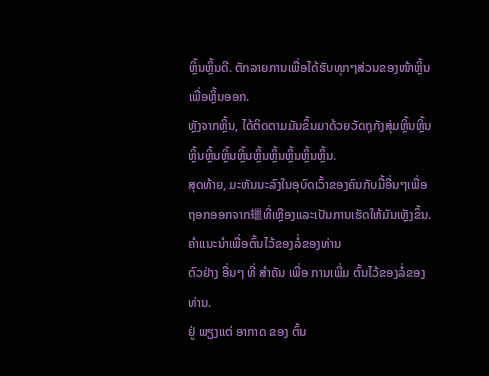ຫຼິ້ນຫຼິ້ນດີ. ຕັກລາຍການເພື່ອໄດ້ຮັບທຸກໆສ່ວນຂອງໜ້າຫຼິ້ນເພື່ອຫຼິ້ນອອກ.
ຫຼັງຈາກຫຼິ້ນ, ໄດ້ຕິດຕາມມັນຂຶ້ນມາດ້ວຍວັດຖຸກັງສຸ່ມຫຼິ້ນຫຼິ້ນຫຼິ້ນຫຼິ້ນຫຼິ້ນຫຼິ້ນຫຼິ້ນຫຼິ້ນຫຼິ້ນຫຼິ້ນຫຼິ້ນ.
ສຸດທ້າຍ, ມະຫັນນະລົງໃນອຸບົດເວົ້າຂອງຄົນກັບມື້ອື່ນໆເພື່ອຖອກອອກຈາກ蠟ທີ່ເຫຼືອງແລະເປັນການເຮັດໃຫ້ມັນເຫຼັງຂຶ້ນ.
ຄຳແນະນຳເພື່ອຕົ້ນໄວ້ຂອງລໍ່ຂອງທ່ານ
ຕົວຢ່າງ ອື່ນໆ ທີ່ ສຳຄັນ ເພື່ອ ການເພີ່ມ ຕົ້ນໄວ້ຂອງລໍ່ຂອງທ່ານ.
ຢູ່ ພຽງແຕ່ ອາກາດ ຂອງ ຕົ້ນ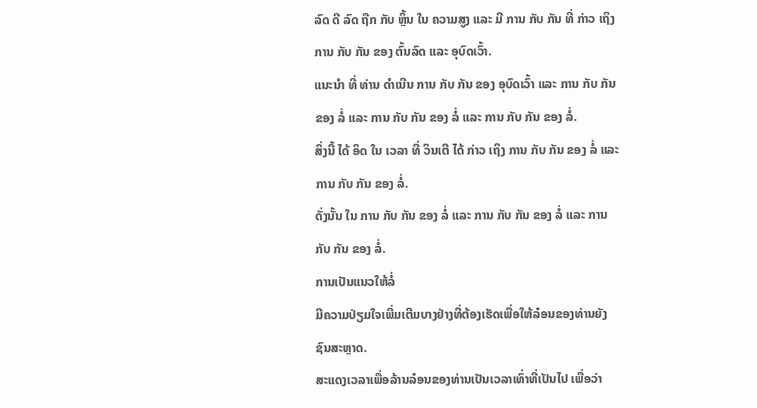ລົດ ດີ ລົດ ຖືກ ກັບ ຫຼິ້ນ ໃນ ຄວາມສູງ ແລະ ມີ ການ ກັບ ກັນ ທີ່ ກ່າວ ເຖິງ ການ ກັບ ກັນ ຂອງ ຕົ້ນລົດ ແລະ ອຸບົດເວົ້າ.
ແນະນຳ ທີ່ ທ່ານ ດຳເນີນ ການ ກັບ ກັນ ຂອງ ອຸບົດເວົ້າ ແລະ ການ ກັບ ກັນ ຂອງ ລໍ່ ແລະ ການ ກັບ ກັນ ຂອງ ລໍ່ ແລະ ການ ກັບ ກັນ ຂອງ ລໍ່.
ສິ່ງນີ້ ໄດ້ ອິດ ໃນ ເວລາ ທີ່ ວິນເຕີ ໄດ້ ກ່າວ ເຖິງ ການ ກັບ ກັນ ຂອງ ລໍ່ ແລະ ການ ກັບ ກັນ ຂອງ ລໍ່.
ດັ່ງນັ້ນ ໃນ ການ ກັບ ກັນ ຂອງ ລໍ່ ແລະ ການ ກັບ ກັນ ຂອງ ລໍ່ ແລະ ການ ກັບ ກັນ ຂອງ ລໍ່.
ການເປັນແນວໃຫ້ລໍ່
ມີຄວາມປ່ຽມໃຈເພີ່ມເຕີມບາງຢ່າງທີ່ຕ້ອງເຮັດເພື່ອໃຫ້ລ໋ອນຂອງທ່ານຍັງຊົນສະຫຼາດ.
ສະແດງເວລາເພື່ອລ້ານລ໋ອນຂອງທ່ານເປັນເວລາເທົ່າທີ່ເປັນໄປ ເພື່ອວ່າ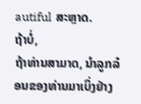autiful ສະຫຼາດ.
ຖ້າບໍ່,
ຖ້າທ່ານສາມາດ, ນຳລູກລ໋ອນຂອງທ່ານມາເບິ່ງຢ່າງ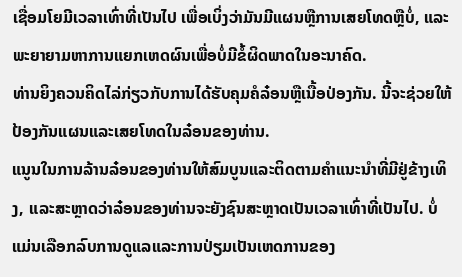ເຊື່ອມໂຍມີເວລາເທົ່າທີ່ເປັນໄປ ເພື່ອເບິ່ງວ່າມັນມີແຜນຫຼືການເສຍໂທດຫຼືບໍ່, ແລະພະຍາຍາມຫາການແຍກເຫດຜົນເພື່ອບໍ່ມີຂໍ້ຜິດພາດໃນອະນາຄົດ.
ທ່ານຍິງຄວນຄິດໄລ່ກ່ຽວກັບການໄດ້ຮັບຄຸມຄໍລ໋ອນຫຼືເນື້ອປ່ອງກັນ. ນີ້ຈະຊ່ວຍໃຫ້ປ້ອງກັນແຜນແລະເສຍໂທດໃນລ໋ອນຂອງທ່ານ.
ແນູນໃນການລ້ານລ໋ອນຂອງທ່ານໃຫ້ສົມບູນແລະຕິດຕາມຄຳແນະນຳທີ່ມີຢູ່ຂ້າງເທິງ, ແລະສະຫຼາດວ່າລ໋ອນຂອງທ່ານຈະຍັງຊົນສະຫຼາດເປັນເວລາເທົ່າທີ່ເປັນໄປ. ບໍ່ແມ່ນເລືອກລົບການດູແລແລະການປ່ຽມເປັນເຫດການຂອງ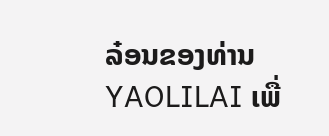ລ໋ອນຂອງທ່ານ YAOLILAI ເພື່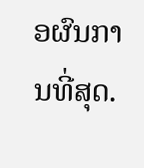ອຜົນການທີ່ສຸດ.